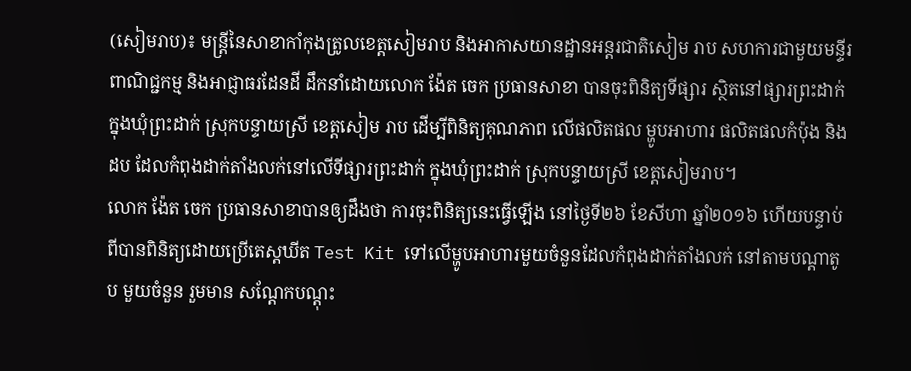(សៀមរាប)៖ មន្ត្រីនៃសាខាកាំកុងត្រូលខេត្តសៀមរាប និងអាកាសយានដ្ឋានអន្តរជាតិសៀម រាប សហការជាមួយមន្ទីរពាណិជ្ជកម្ម និងអាជ្ញាធរដែនដី ដឹកនាំដោយលោក ង៉ែត ចេក ប្រធានសាខា បានចុះពិនិត្យទីផ្សារ ស្ថិតនៅផ្សារព្រះដាក់ ក្នុងឃុំព្រះដាក់ ស្រុកបន្ទាយស្រី ខេត្តសៀម រាប ដើម្បីពិនិត្យគុណភាព លើផលិតផល ម្ហូបអាហារ ផលិតផលកំប៉ុង និងដប ដែលកំពុងដាក់តាំងលក់នៅលើទីផ្សារព្រះដាក់ ក្នុងឃុំព្រះដាក់ ស្រុកបន្ទាយស្រី ខេត្តសៀមរាប។
លោក ង៉ែត ចេក ប្រធានសាខាបានឲ្យដឹងថា ការចុះពិនិត្យនេះធ្វើឡើង នៅថ្ងៃទី២៦ ខែសីហា ឆ្នាំ២០១៦ ហើយបន្ទាប់ពីបានពិនិត្យដោយប្រើតេស្តឃីត Test Kit ទៅលើម្ហូបអាហារមួយចំនួនដែលកំពុងដាក់តាំងលក់ នៅតាមបណ្តាតូប មួយចំនួន រួមមាន សណ្តែកបណ្តុះ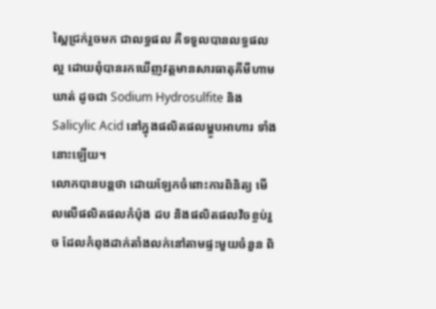ស្ពៃជ្រក់រួចមក ជាលទ្ធផល គឺទទួលបានលទ្ធផលល្អ ដោយពុំបានរកឃើញវត្តមានសារធាតុគីមីហាមឃាត់ ដូចជា Sodium Hydrosulfite និង Salicylic Acid នៅក្នុងផលិតផលម្ហូបអាហារ ទាំងនោះឡើយ។
លោកបានបន្តថា ដោយឡែកចំពោះការពិនិត្យ មើលលើផលិតផលកំប៉ុង ដប និងផលិតផលវិចខ្ចប់រួច ដែលកំពុងដាក់តាំងលក់នៅតាមផ្ទះមួយចំនួន ពិ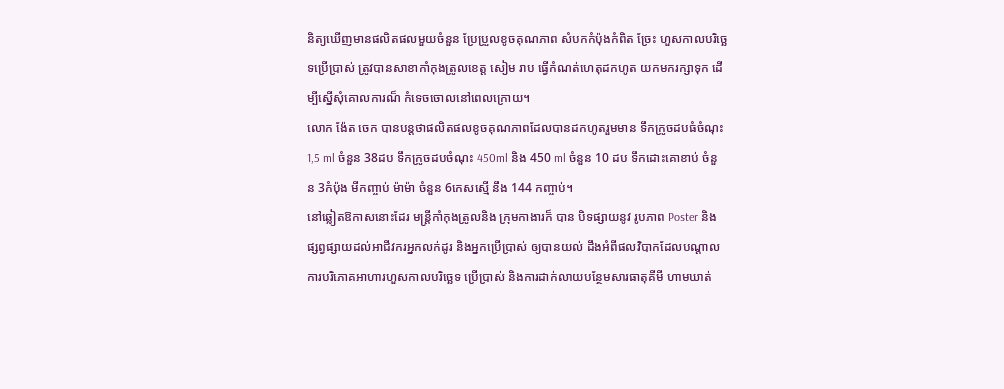និត្យឃើញមានផលិតផលមួយចំនួន ប្រែប្រួលខូចគុណភាព សំបកកំប៉ុងកំពិត ច្រែះ ហួសកាលបរិច្ឆេទប្រើប្រាស់ ត្រូវបានសាខាកាំកុងត្រូលខេត្ត សៀម រាប ធ្វើកំណត់ហេតុដកហូត យកមករក្សាទុក ដើម្បីស្នើសុំគោលការណ៏ កំទេចចោលនៅពេលក្រោយ។
លោក ង៉ែត ចេក បានបន្តថាផលិតផលខូចគុណភាពដែលបានដកហូតរួមមាន ទឹកក្រូចដបធំចំណុះ 1,5 ml ចំនួន 38ដប ទឹកក្រូចដបចំណុះ 450ml និង 450 ml ចំនួន 10 ដប ទឹកដោះគោខាប់ ចំនួន 3កំប៉ុង មីកញ្ចាប់ ម៉ាម៉ា ចំនួន 6កេសស្មើ នឹង 144 កញ្ចាប់។
នៅឆ្លៀតឱកាសនោះដែរ មន្រ្តីកាំកុងត្រូលនិង ក្រុមកាងារក៏ បាន បិទផ្សាយនូវ រូបភាព Poster និង ផ្សព្វផ្សាយដល់អាជីវករអ្នកលក់ដូរ និងអ្នកប្រើប្រាស់ ឲ្យបានយល់ ដឹងអំពីផលវិបាកដែលបណ្តាល ការបរិភោគអាហារហួសកាលបរិច្ឆេទ ប្រើប្រាស់ និងការដាក់លាយបន្ថែមសារធាតុគីមី ហាមឃាត់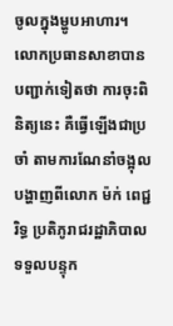ចូលក្នុងម្ហូបអាហារ។
លោកប្រធានសាខាបានបញ្ជាក់ទៀតថា ការចុះពិនិត្យនេះ គឺធ្វើឡើងជាប្រចាំ តាមការណែនាំចង្អុលបង្ហាញពីលោក ម៉ក់ ពេជ្ជរិទ្ធ ប្រតិភូរាជរដ្ឋាភិបាល ទទួលបន្ទុក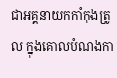ជាអគ្គនាយកកាំកុងត្រូល ក្នុងគោលបំណងកា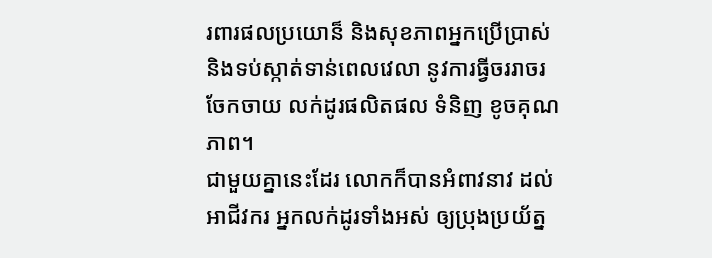រពារផលប្រយោន៏ និងសុខភាពអ្នកប្រើប្រាស់ និងទប់ស្កាត់ទាន់ពេលវេលា នូវការធ្វីចររាចរ ចែកចាយ លក់ដូរផលិតផល ទំនិញ ខូចគុណភាព។
ជាមួយគ្នានេះដែរ លោកក៏បានអំពាវនាវ ដល់អាជីវករ អ្នកលក់ដូរទាំងអស់ ឲ្យប្រុងប្រយ័ត្ន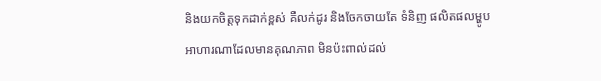និងយកចិត្តទុកដាក់ខ្ពស់ គឺលក់ដូរ និងចែកចាយតែ ទំនិញ ផលិតផលម្ហូបអាហារណាដែលមានគុណភាព មិនប៉ះពាល់ដល់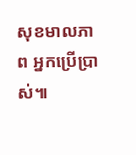សុខមាលភាព អ្នកប្រើប្រាស់៕